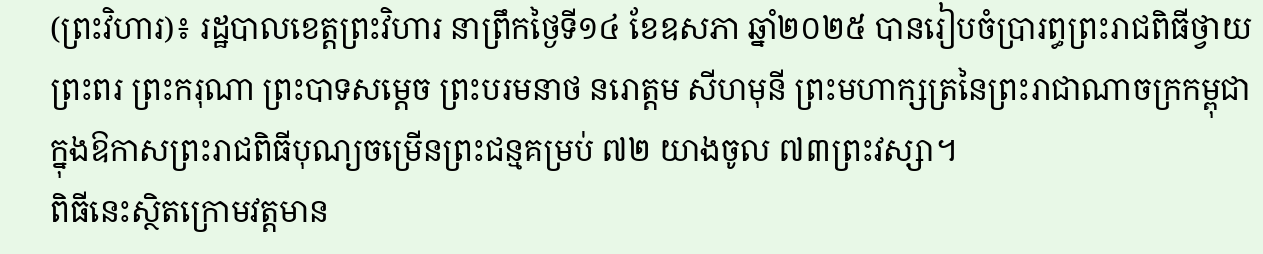(ព្រះវិហារ)៖ រដ្ឋបាលខេត្តព្រះវិហារ នាព្រឹកថ្ងៃទី១៤ ខែឧសភា ឆ្នាំ២០២៥ បានរៀបចំប្រារព្ធព្រះរាជពិធីថ្វាយព្រះពរ ព្រះករុណា ព្រះបាទសម្តេច ព្រះបរមនាថ នរោត្តម សីហមុនី ព្រះមហាក្សត្រនៃព្រះរាជាណាចក្រកម្ពុជា ក្នុងឱកាសព្រះរាជពិធីបុណ្យចម្រើនព្រះជន្មគម្រប់ ៧២ យាងចូល ៧៣ព្រះវស្សា។
ពិធីនេះស្ថិតក្រោមវត្តមាន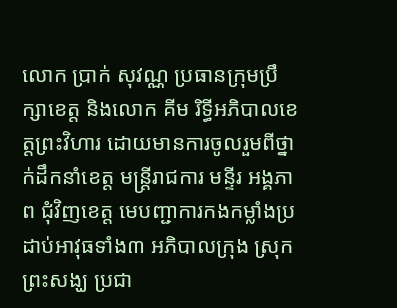លោក ប្រាក់ សុវណ្ណ ប្រធានក្រុមប្រឹក្សាខេត្ត និងលោក គីម រិទ្ធីអភិបាលខេត្តព្រះវិហារ ដោយមានការចូលរួមពីថ្នាក់ដឹកនាំខេត្ត មន្ត្រីរាជការ មន្ទីរ អង្គភាព ជុំវិញខេត្ត មេបញ្ជាការកងកម្លាំងប្រដាប់អាវុធទាំង៣ អភិបាលក្រុង ស្រុក ព្រះសង្ឃ ប្រជា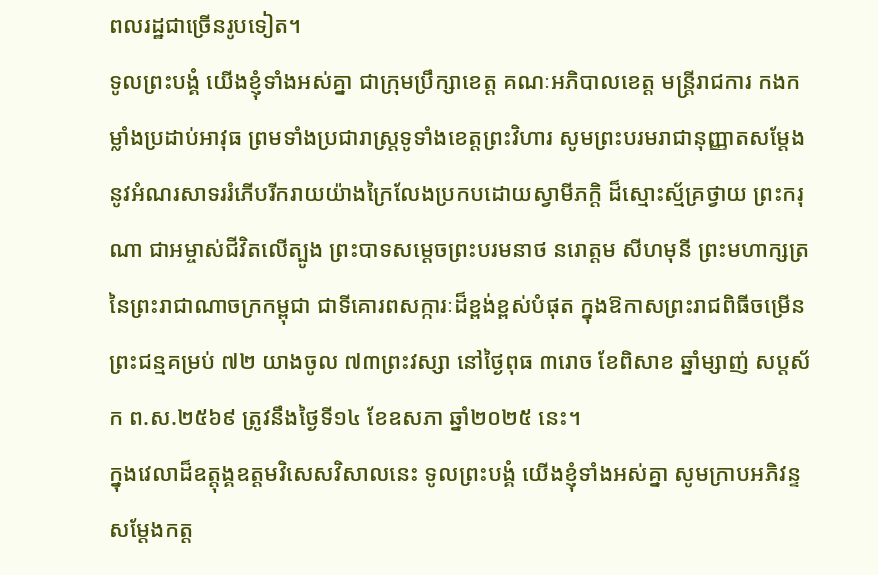ពលរដ្ឋជាច្រើនរូបទៀត។
ទូលព្រះបង្គំ យើងខ្ញុំទាំងអស់គ្នា ជាក្រុមប្រឹក្សាខេត្ត គណៈអភិបាលខេត្ត មន្ត្រីរាជការ កងកម្លាំងប្រដាប់អាវុធ ព្រមទាំងប្រជារាស្ត្រទូទាំងខេត្តព្រះវិហារ សូមព្រះបរមរាជានុញ្ញាតសម្តែងនូវអំណរសាទររំភើបរីករាយយ៉ាងក្រៃលែងប្រកបដោយស្វាមីភក្តិ ដ៏ស្មោះស្ម័គ្រថ្វាយ ព្រះករុណា ជាអម្ចាស់ជីវិតលើត្បូង ព្រះបាទសម្តេចព្រះបរមនាថ នរោត្តម សីហមុនី ព្រះមហាក្សត្រនៃព្រះរាជាណាចក្រកម្ពុជា ជាទីគោរពសក្ការៈដ៏ខ្ពង់ខ្ពស់បំផុត ក្នុងឱកាសព្រះរាជពិធីចម្រើនព្រះជន្មគម្រប់ ៧២ យាងចូល ៧៣ព្រះវស្សា នៅថ្ងៃពុធ ៣រោច ខែពិសាខ ឆ្នាំម្សាញ់ សប្តស័ក ព.ស.២៥៦៩ ត្រូវនឹងថ្ងៃទី១៤ ខែឧសភា ឆ្នាំ២០២៥ នេះ។
ក្នុងវេលាដ៏ឧត្តុង្គឧត្តមវិសេសវិសាលនេះ ទូលព្រះបង្គំ យើងខ្ញុំទាំងអស់គ្នា សូមក្រាបអភិវន្ទ សម្តែងកត្ត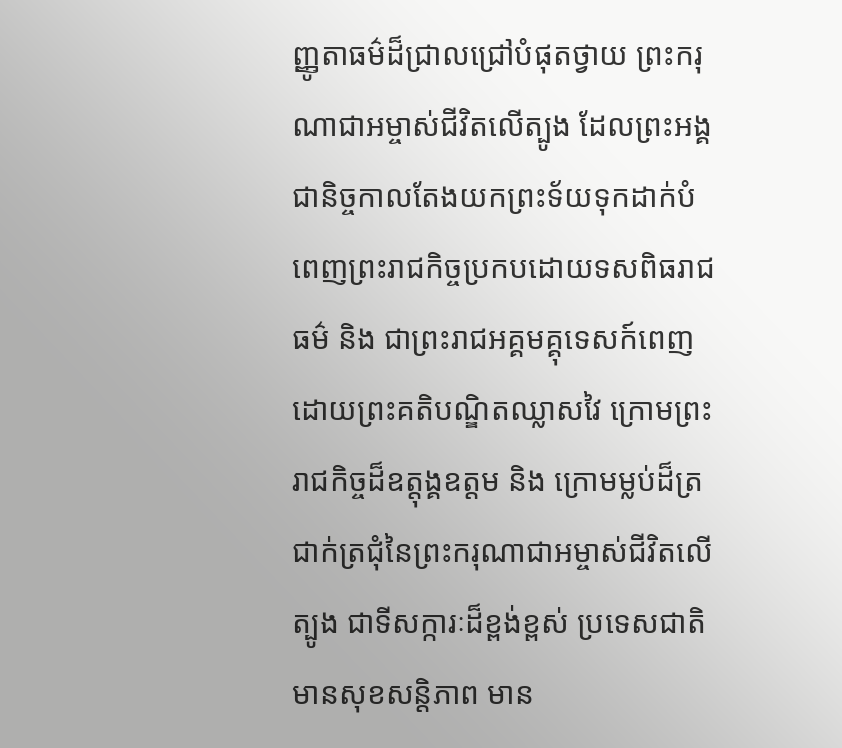ញ្ញូតាធម៌ដ៏ជ្រាលជ្រៅបំផុតថ្វាយ ព្រះករុណាជាអម្ចាស់ជីវិតលើត្បូង ដែលព្រះអង្គជានិច្ចកាលតែងយកព្រះទ័យទុកដាក់បំពេញព្រះរាជកិច្ចប្រកបដោយទសពិធរាជធម៌ និង ជាព្រះរាជអគ្គមគ្គុទេសក៍ពេញដោយព្រះគតិបណ្ឌិតឈ្លាសវៃ ក្រោមព្រះរាជកិច្ចដ៏ឧត្តុង្គឧត្តម និង ក្រោមម្លប់ដ៏ត្រជាក់ត្រជុំនៃព្រះករុណាជាអម្ចាស់ជីវិតលើត្បូង ជាទីសក្ការៈដ៏ខ្ពង់ខ្ពស់ ប្រទេសជាតិមានសុខសន្តិភាព មាន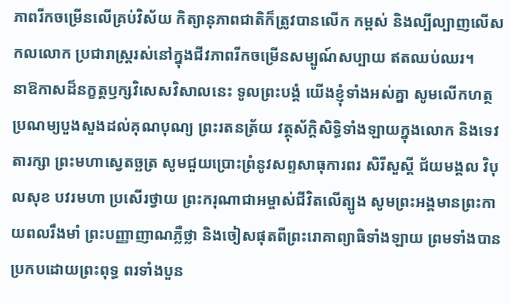ភាពរីកចម្រើនលើគ្រប់វិស័យ កិត្យានុភាពជាតិក៏ត្រូវបានលើក កម្ពស់ និងល្បីល្បាញលើសកលលោក ប្រជារាស្ត្ររស់នៅក្នុងជីវភាពរីកចម្រើនសម្បូណ៍សប្បាយ ឥតឈប់ឈរ។
នាឱកាសដ៏នក្ខត្តឫក្សវិសេសវិសាលនេះ ទូលព្រះបង្គំ យើងខ្ញុំទាំងអស់គ្នា សូមលើកហត្ថ ប្រណម្យបួងសួងដល់គុណបុណ្យ ព្រះរតនត្រ័យ វត្ថុស័ក្តិសិទ្ធិទាំងឡាយក្នុងលោក និងទេវតារក្សា ព្រះមហាស្វេតច្ឆត្រ សូមជួយប្រោះព្រំនូវសព្ទសាធុការពរ សិរីសួស្តី ជ័យមង្គល វិបុលសុខ បវរមហា ប្រសើរថ្វាយ ព្រះករុណាជាអម្ចាស់ជីវិតលើត្បូង សូមព្រះអង្គមានព្រះកាយពលរឹងមាំ ព្រះបញ្ញាញាណភ្លឺថ្លា និងចៀសផុតពីព្រះរោគាព្យាធិទាំងឡាយ ព្រមទាំងបានប្រកបដោយព្រះពុទ្ធ ពរទាំងបួន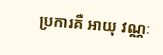ប្រការគឺ អាយុ វណ្ណៈ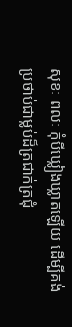សុខៈ ពលៈ កុំបីឃ្លៀងឃ្លាតឡើយ ដើម្បីគង់ប្រថាប់ជាម្លប់ដ៏ត្រជាក់ត្រជុំ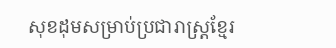សុខដុមសម្រាប់ប្រជារាស្ត្រខ្មែរ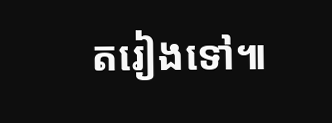តរៀងទៅ៕